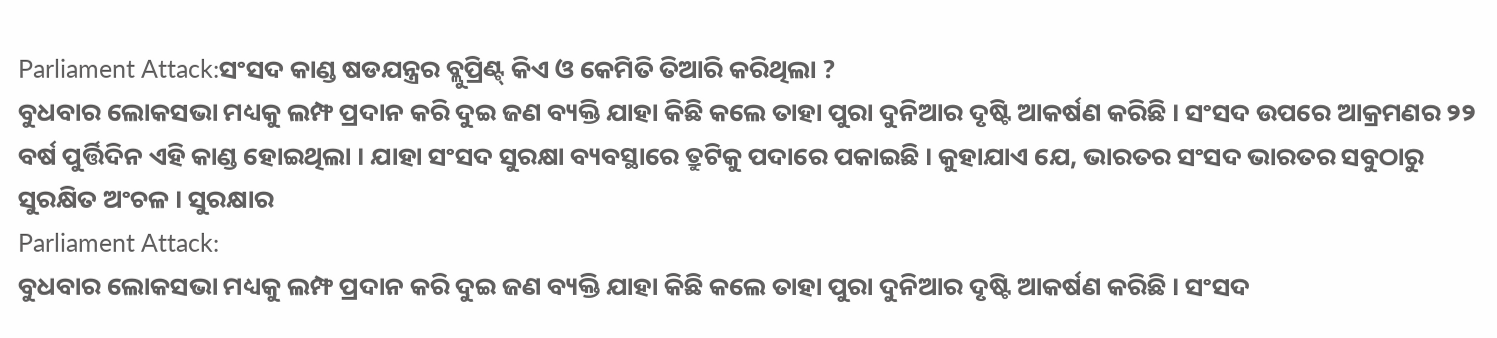Parliament Attack:ସଂସଦ କାଣ୍ଡ ଷଡଯନ୍ତ୍ରର ବ୍ଲୁପ୍ରିଣ୍ଟ୍ କିଏ ଓ କେମିତି ତିଆରି କରିଥିଲା ?
ବୁଧବାର ଲୋକସଭା ମଧ୍ୟକୁ ଲମ୍ଫ ପ୍ରଦାନ କରି ଦୁଇ ଜଣ ବ୍ୟକ୍ତି ଯାହା କିଛି କଲେ ତାହା ପୁରା ଦୁନିଆର ଦୃଷ୍ଟି ଆକର୍ଷଣ କରିଛି । ସଂସଦ ଉପରେ ଆକ୍ରମଣର ୨୨ ବର୍ଷ ପୁର୍ତ୍ତିଦିନ ଏହି କାଣ୍ଡ ହୋଇଥିଲା । ଯାହା ସଂସଦ ସୁରକ୍ଷା ବ୍ୟବସ୍ଥାରେ ତ୍ରୁଟିକୁ ପଦାରେ ପକାଇଛି । କୁହାଯାଏ ଯେ, ଭାରତର ସଂସଦ ଭାରତର ସବୁଠାରୁ ସୁରକ୍ଷିତ ଅଂଚଳ । ସୁରକ୍ଷାର
Parliament Attack:
ବୁଧବାର ଲୋକସଭା ମଧ୍ୟକୁ ଲମ୍ଫ ପ୍ରଦାନ କରି ଦୁଇ ଜଣ ବ୍ୟକ୍ତି ଯାହା କିଛି କଲେ ତାହା ପୁରା ଦୁନିଆର ଦୃଷ୍ଟି ଆକର୍ଷଣ କରିଛି । ସଂସଦ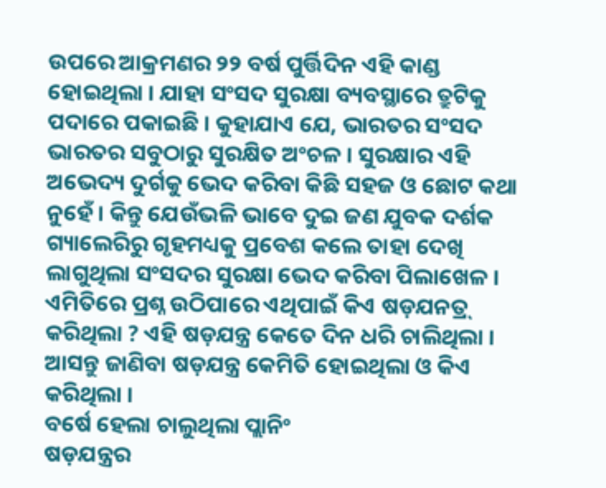ଉପରେ ଆକ୍ରମଣର ୨୨ ବର୍ଷ ପୁର୍ତ୍ତିଦିନ ଏହି କାଣ୍ଡ ହୋଇଥିଲା । ଯାହା ସଂସଦ ସୁରକ୍ଷା ବ୍ୟବସ୍ଥାରେ ତ୍ରୁଟିକୁ ପଦାରେ ପକାଇଛି । କୁହାଯାଏ ଯେ, ଭାରତର ସଂସଦ ଭାରତର ସବୁଠାରୁ ସୁରକ୍ଷିତ ଅଂଚଳ । ସୁରକ୍ଷାର ଏହି ଅଭେଦ୍ୟ ଦୁର୍ଗକୁ ଭେଦ କରିବା କିଛି ସହଜ ଓ ଛୋଟ କଥା ନୁହେଁ । କିନ୍ତୁ ଯେଉଁଭଳି ଭାବେ ଦୁଇ ଜଣ ଯୁବକ ଦର୍ଶକ ଗ୍ୟାଲେରିରୁ ଗୃହମଧ୍ୟକୁ ପ୍ରବେଶ କଲେ ତାହା ଦେଖି ଲାଗୁଥିଲା ସଂସଦର ସୁରକ୍ଷା ଭେଦ କରିବା ପିଲାଖେଳ । ଏମିତିରେ ପ୍ରଶ୍ନ ଉଠିପାରେ ଏଥିପାଇଁ କିଏ ଷଡ଼ଯନତ୍ର୍ କରିଥିଲା ? ଏହି ଷଡ଼ଯନ୍ତ୍ର କେତେ ଦିନ ଧରି ଚାଲିଥିଲା । ଆସନ୍ତୁ ଜାଣିବା ଷଡ଼ଯନ୍ତ୍ର କେମିତି ହୋଇଥିଲା ଓ କିଏ କରିଥିଲା ।
ବର୍ଷେ ହେଲା ଚାଲୁଥିଲା ପ୍ଲାନିଂ
ଷଡ଼ଯନ୍ତ୍ରର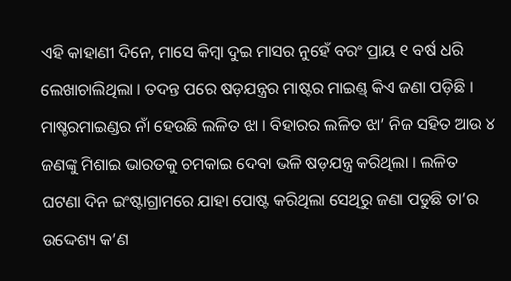ଏହି କାହାଣୀ ଦିନେ, ମାସେ କିମ୍ବା ଦୁଇ ମାସର ନୁହେଁ ବରଂ ପ୍ରାୟ ୧ ବର୍ଷ ଧରି ଲେଖାଚାଲିଥିଲା । ତଦନ୍ତ ପରେ ଷଡ଼ଯନ୍ତ୍ରର ମାଷ୍ଟର ମାଇଣ୍ଡ୍ କିଏ ଜଣା ପଡ଼ିଛି । ମାଷ୍ଚରମାଇଣ୍ଡର ନାଁ ହେଉଛି ଲଳିତ ଝା । ବିହାରର ଲଳିତ ଝା’ ନିଜ ସହିତ ଆଉ ୪ ଜଣଙ୍କୁ ମିଶାଇ ଭାରତକୁ ଚମକାଇ ଦେବା ଭଳି ଷଡ଼ଯନ୍ତ୍ର କରିଥିଲା । ଲଳିତ ଘଟଣା ଦିନ ଇଂଷ୍ଟାଗ୍ରାମରେ ଯାହା ପୋଷ୍ଟ କରିଥିଲା ସେଥିରୁ ଜଣା ପଡୁଛି ତା’ର ଉଦ୍ଦେଶ୍ୟ କ’ଣ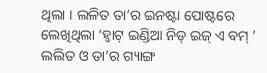ଥିଲା । ଲଳିତ ତା’ର ଇନଷ୍ଟା ପୋଷ୍ଟରେ ଲେଖିଥିଲା ‘ହ୍ୱାଟ୍ ଇଣ୍ଡିଆ ନିଡ୍ ଇଜ୍ ଏ ବମ୍ ’
ଲଲିତ ଓ ତା’ର ଗ୍ୟାଙ୍ଗ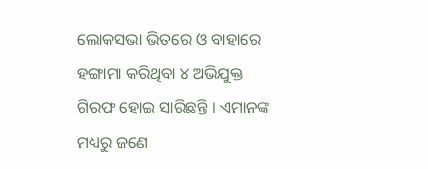ଲୋକସଭା ଭିତରେ ଓ ବାହାରେ ହଙ୍ଗାମା କରିଥିବା ୪ ଅଭିଯୁକ୍ତ ଗିରଫ ହୋଇ ସାରିଛନ୍ତି । ଏମାନଙ୍କ ମଧ୍ୟରୁ ଜଣେ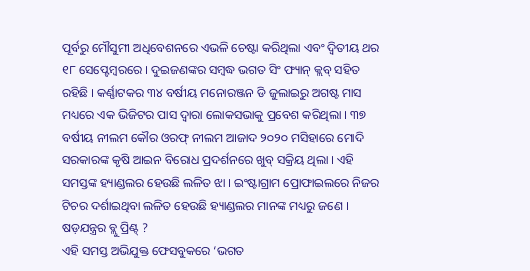ପୂର୍ବରୁ ମୌସୁମୀ ଅଧିବେଶନରେ ଏଭଳି ଚେଷ୍ଟା କରିଥିଲା ଏବଂ ଦ୍ୱିତୀୟ ଥର ୧୮ ସେପ୍ଟେମ୍ବରରେ । ଦୁଇଜଣଙ୍କର ସମ୍ବଦ୍ଧ ଭଗତ ସିଂ ଫ୍ୟାନ୍ କ୍ଲବ୍ ସହିତ ରହିଛି । କର୍ଣ୍ଣାଟକର ୩୪ ବର୍ଷୀୟ ମନୋରଞ୍ଜନ ଡି ଜୁଲାଇରୁ ଅଗଷ୍ଟ ମାସ ମଧ୍ୟରେ ଏକ ଭିଜିଟର ପାସ ଦ୍ୱାରା ଲୋକସଭାକୁ ପ୍ରବେଶ କରିଥିଲା । ୩୭ ବର୍ଷୀୟ ନୀଲମ କୌର ଓରଫ୍ ନୀଲମ ଆଜାଦ ୨୦୨୦ ମସିହାରେ ମୋଦି ସରକାରଙ୍କ କୃଷି ଆଇନ ବିରୋଧ ପ୍ରଦର୍ଶନରେ ଖୁବ୍ ସକ୍ରିୟ ଥିଲା । ଏହି ସମସ୍ତଙ୍କ ହ୍ୟାଣ୍ଡଲର ହେଉଛି ଲଳିତ ଝା । ଇଂଷ୍ଟାଗ୍ରାମ ପ୍ରୋଫାଇଲରେ ନିଜର ଟିଚର ଦର୍ଶାଇଥିବା ଲଳିତ ହେଉଛି ହ୍ୟାଣ୍ଡଲର ମାନଙ୍କ ମଧ୍ୟରୁ ଜଣେ ।
ଷଡ଼ଯନ୍ତ୍ରର ବ୍ଲୁ ପ୍ରିଣ୍ଟ୍ ?
ଏହି ସମସ୍ତ ଅଭିଯୁକ୍ତ ଫେସବୁକରେ ‘ଭଗତ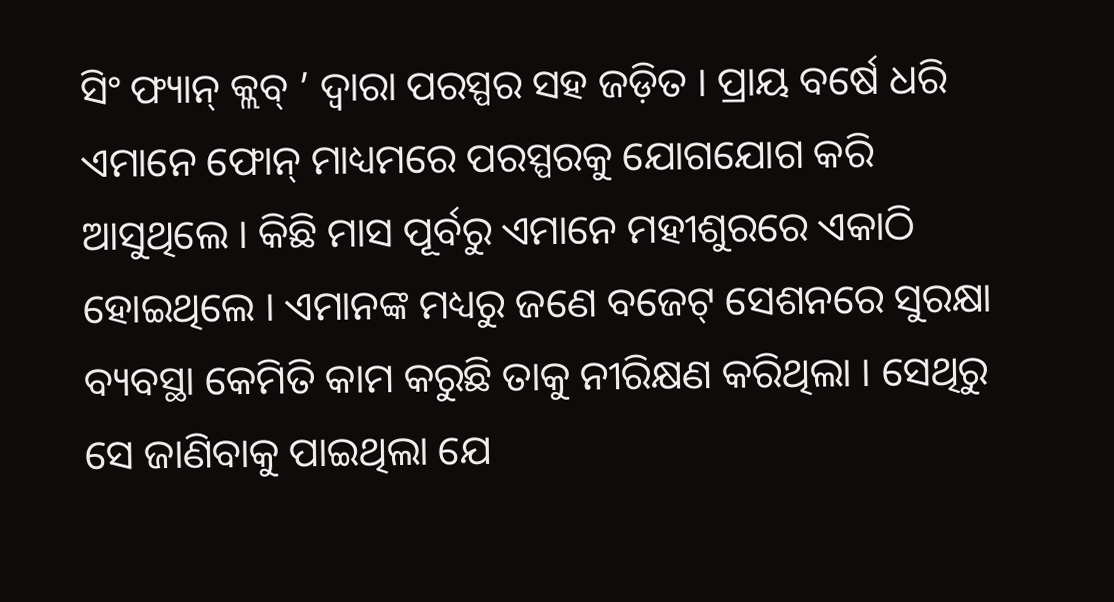ସିଂ ଫ୍ୟାନ୍ କ୍ଲବ୍ ’ ଦ୍ୱାରା ପରସ୍ପର ସହ ଜଡ଼ିତ । ପ୍ରାୟ ବର୍ଷେ ଧରି ଏମାନେ ଫୋନ୍ ମାଧ୍ୟମରେ ପରସ୍ପରକୁ ଯୋଗଯୋଗ କରି ଆସୁଥିଲେ । କିଛି ମାସ ପୂର୍ବରୁ ଏମାନେ ମହୀଶୁରରେ ଏକାଠି ହୋଇଥିଲେ । ଏମାନଙ୍କ ମଧ୍ୟରୁ ଜଣେ ବଜେଟ୍ ସେଶନରେ ସୁରକ୍ଷା ବ୍ୟବସ୍ଥା କେମିତି କାମ କରୁଛି ତାକୁ ନୀରିକ୍ଷଣ କରିଥିଲା । ସେଥିରୁ ସେ ଜାଣିବାକୁ ପାଇଥିଲା ଯେ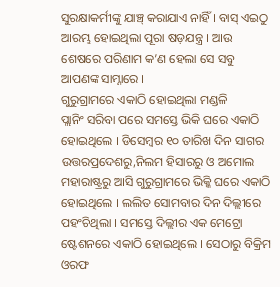ସୁରକ୍ଷାକର୍ମୀଙ୍କୁ ଯାଞ୍ଚ୍ କରାଯାଏ ନାହିଁ । ବାସ୍ ଏଇଠୁ ଆରମ୍ଭ ହୋଇଥିଲା ପୂରା ଷଡ଼ଯନ୍ତ୍ର । ଆଉ ଶେଷରେ ପରିଣାମ କ’ଣ ହେଲା ସେ ସବୁ ଆପଣଙ୍କ ସାମ୍ନାରେ ।
ଗୁରୁଗ୍ରାମରେ ଏକାଠି ହୋଇଥିଲା ମଣ୍ଡଳି
ପ୍ଲାନିଂ ସରିବା ପରେ ସମସ୍ତେ ଭିକି ଘରେ ଏକାଠି ହୋଇଥିଲେ । ଡିସେମ୍ବର ୧୦ ତାରିଖ ଦିନ ସାଗର ଉତ୍ତରପ୍ରଦେଶରୁ,ନିଲମ ହିସାରରୁ ଓ ଅମୋଲ ମହାରାଷ୍ଟ୍ରରୁ ଆସି ଗୁରୁଗ୍ରାମରେ ଭିକ୍କି ଘରେ ଏକାଠି ହୋଇଥିଲେ । ଲଲିତ ସୋମବାର ଦିନ ଦିଲ୍ଲୀରେ ପହଂଚିଥିଲା । ସମସ୍ତେ ଦିଲ୍ଲୀର ଏକ ମେଟ୍ରୋ ଷ୍ଟେଶନରେ ଏକାଠି ହୋଇଥିଲେ । ସେଠାରୁ ବିକ୍ରିମ ଓରଫ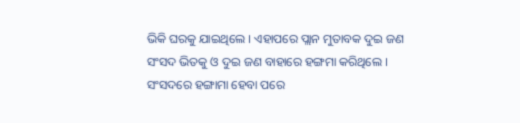ଭିକି ଘରକୁ ଯାଇଥିଲେ । ଏହାପରେ ପ୍ଲାନ ମୁତାବକ ଦୁଇ ଜଣ ସଂସଦ ଭିତକୁ ଓ ଦୁଇ ଜଣ ବାହାରେ ହଙ୍ଗମା କରିଥିଲେ । ସଂସଦରେ ହଙ୍ଗାମା ହେବା ପରେ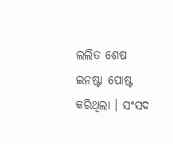ଲଲିତ ଶେଷ ଇନଷ୍ଟା ପୋଷ୍ଟ କରିଥିଲା । ସଂସଦ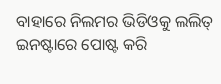ବାହାରେ ନିଲମର ଭିଡିଓକୁ ଲଲିତ୍ ଇନଷ୍ଟାରେ ପୋଷ୍ଟ କରି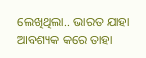ଲେଖିଥିଲା.. ଭାରତ ଯାହା ଆବଶ୍ୟକ କରେ ତାହା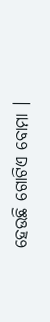ହେଉଛି ଗୋଟିଏ ବୋମା ।